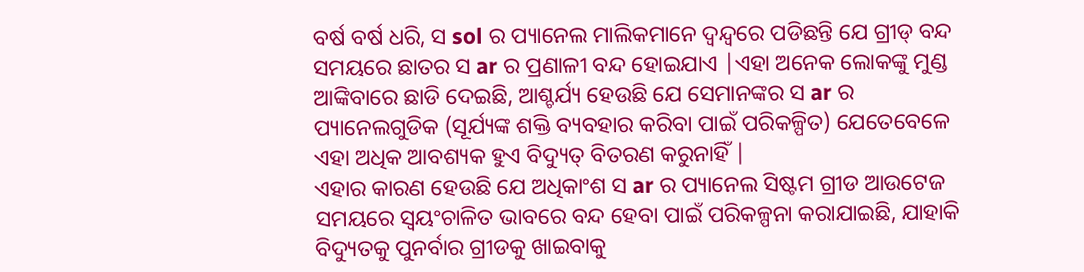ବର୍ଷ ବର୍ଷ ଧରି, ସ sol ର ପ୍ୟାନେଲ ମାଲିକମାନେ ଦ୍ୱନ୍ଦ୍ୱରେ ପଡିଛନ୍ତି ଯେ ଗ୍ରୀଡ୍ ବନ୍ଦ ସମୟରେ ଛାତର ସ ar ର ପ୍ରଣାଳୀ ବନ୍ଦ ହୋଇଯାଏ |ଏହା ଅନେକ ଲୋକଙ୍କୁ ମୁଣ୍ଡ ଆଙ୍କିବାରେ ଛାଡି ଦେଇଛି, ଆଶ୍ଚର୍ଯ୍ୟ ହେଉଛି ଯେ ସେମାନଙ୍କର ସ ar ର ପ୍ୟାନେଲଗୁଡିକ (ସୂର୍ଯ୍ୟଙ୍କ ଶକ୍ତି ବ୍ୟବହାର କରିବା ପାଇଁ ପରିକଳ୍ପିତ) ଯେତେବେଳେ ଏହା ଅଧିକ ଆବଶ୍ୟକ ହୁଏ ବିଦ୍ୟୁତ୍ ବିତରଣ କରୁନାହିଁ |
ଏହାର କାରଣ ହେଉଛି ଯେ ଅଧିକାଂଶ ସ ar ର ପ୍ୟାନେଲ ସିଷ୍ଟମ ଗ୍ରୀଡ ଆଉଟେଜ ସମୟରେ ସ୍ୱୟଂଚାଳିତ ଭାବରେ ବନ୍ଦ ହେବା ପାଇଁ ପରିକଳ୍ପନା କରାଯାଇଛି, ଯାହାକି ବିଦ୍ୟୁତକୁ ପୁନର୍ବାର ଗ୍ରୀଡକୁ ଖାଇବାକୁ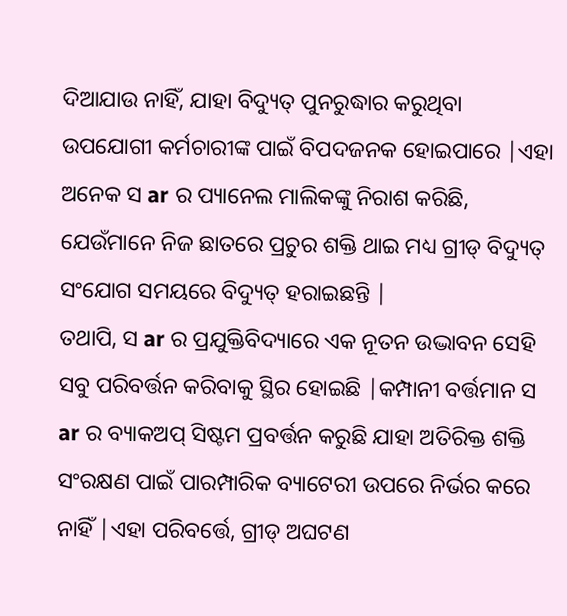ଦିଆଯାଉ ନାହିଁ, ଯାହା ବିଦ୍ୟୁତ୍ ପୁନରୁଦ୍ଧାର କରୁଥିବା ଉପଯୋଗୀ କର୍ମଚାରୀଙ୍କ ପାଇଁ ବିପଦଜନକ ହୋଇପାରେ |ଏହା ଅନେକ ସ ar ର ପ୍ୟାନେଲ ମାଲିକଙ୍କୁ ନିରାଶ କରିଛି, ଯେଉଁମାନେ ନିଜ ଛାତରେ ପ୍ରଚୁର ଶକ୍ତି ଥାଇ ମଧ୍ୟ ଗ୍ରୀଡ୍ ବିଦ୍ୟୁତ୍ ସଂଯୋଗ ସମୟରେ ବିଦ୍ୟୁତ୍ ହରାଇଛନ୍ତି |
ତଥାପି, ସ ar ର ପ୍ରଯୁକ୍ତିବିଦ୍ୟାରେ ଏକ ନୂତନ ଉଦ୍ଭାବନ ସେହି ସବୁ ପରିବର୍ତ୍ତନ କରିବାକୁ ସ୍ଥିର ହୋଇଛି |କମ୍ପାନୀ ବର୍ତ୍ତମାନ ସ ar ର ବ୍ୟାକଅପ୍ ସିଷ୍ଟମ ପ୍ରବର୍ତ୍ତନ କରୁଛି ଯାହା ଅତିରିକ୍ତ ଶକ୍ତି ସଂରକ୍ଷଣ ପାଇଁ ପାରମ୍ପାରିକ ବ୍ୟାଟେରୀ ଉପରେ ନିର୍ଭର କରେ ନାହିଁ |ଏହା ପରିବର୍ତ୍ତେ, ଗ୍ରୀଡ୍ ଅଘଟଣ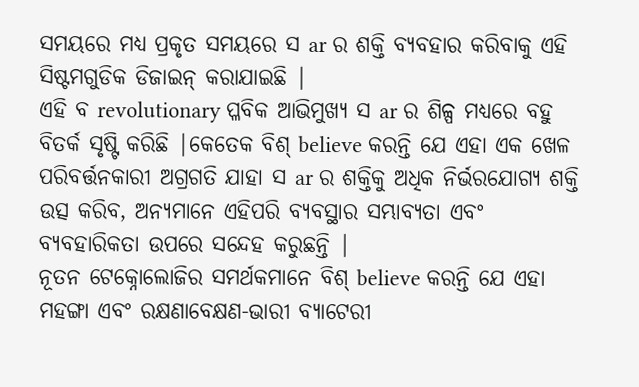ସମୟରେ ମଧ୍ୟ ପ୍ରକୃତ ସମୟରେ ସ ar ର ଶକ୍ତି ବ୍ୟବହାର କରିବାକୁ ଏହି ସିଷ୍ଟମଗୁଡିକ ଡିଜାଇନ୍ କରାଯାଇଛି |
ଏହି ବ revolutionary ପ୍ଳବିକ ଆଭିମୁଖ୍ୟ ସ ar ର ଶିଳ୍ପ ମଧ୍ୟରେ ବହୁ ବିତର୍କ ସୃଷ୍ଟି କରିଛି |କେତେକ ବିଶ୍ believe କରନ୍ତି ଯେ ଏହା ଏକ ଖେଳ ପରିବର୍ତ୍ତନକାରୀ ଅଗ୍ରଗତି ଯାହା ସ ar ର ଶକ୍ତିକୁ ଅଧିକ ନିର୍ଭରଯୋଗ୍ୟ ଶକ୍ତି ଉତ୍ସ କରିବ, ଅନ୍ୟମାନେ ଏହିପରି ବ୍ୟବସ୍ଥାର ସମ୍ଭାବ୍ୟତା ଏବଂ ବ୍ୟବହାରିକତା ଉପରେ ସନ୍ଦେହ କରୁଛନ୍ତି |
ନୂତନ ଟେକ୍ନୋଲୋଜିର ସମର୍ଥକମାନେ ବିଶ୍ believe କରନ୍ତି ଯେ ଏହା ମହଙ୍ଗା ଏବଂ ରକ୍ଷଣାବେକ୍ଷଣ-ଭାରୀ ବ୍ୟାଟେରୀ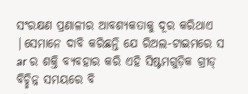ସଂରକ୍ଷଣ ପ୍ରଣାଳୀର ଆବଶ୍ୟକତାକୁ ଦୂର କରିଥାଏ |ସେମାନେ ଦାବି କରିଛନ୍ତି ଯେ ରିଅଲ-ଟାଇମରେ ସ ar ର ଶକ୍ତି ବ୍ୟବହାର କରି ଏହି ସିଷ୍ଟମଗୁଡ଼ିକ ଗ୍ରୀଡ୍ ବିଚ୍ଛିନ୍ନ ସମୟରେ ବି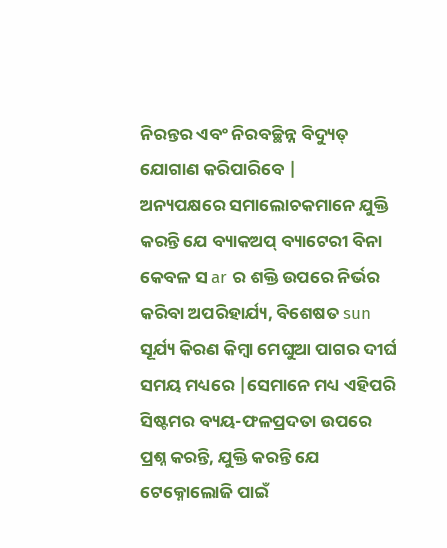ନିରନ୍ତର ଏବଂ ନିରବଚ୍ଛିନ୍ନ ବିଦ୍ୟୁତ୍ ଯୋଗାଣ କରିପାରିବେ |
ଅନ୍ୟପକ୍ଷରେ ସମାଲୋଚକମାନେ ଯୁକ୍ତି କରନ୍ତି ଯେ ବ୍ୟାକଅପ୍ ବ୍ୟାଟେରୀ ବିନା କେବଳ ସ ar ର ଶକ୍ତି ଉପରେ ନିର୍ଭର କରିବା ଅପରିହାର୍ଯ୍ୟ, ବିଶେଷତ sun ସୂର୍ଯ୍ୟ କିରଣ କିମ୍ବା ମେଘୁଆ ପାଗର ଦୀର୍ଘ ସମୟ ମଧ୍ୟରେ |ସେମାନେ ମଧ୍ୟ ଏହିପରି ସିଷ୍ଟମର ବ୍ୟୟ-ଫଳପ୍ରଦତା ଉପରେ ପ୍ରଶ୍ନ କରନ୍ତି, ଯୁକ୍ତି କରନ୍ତି ଯେ ଟେକ୍ନୋଲୋଜି ପାଇଁ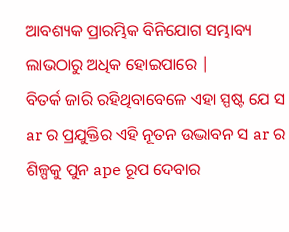ଆବଶ୍ୟକ ପ୍ରାରମ୍ଭିକ ବିନିଯୋଗ ସମ୍ଭାବ୍ୟ ଲାଭଠାରୁ ଅଧିକ ହୋଇପାରେ |
ବିତର୍କ ଜାରି ରହିଥିବାବେଳେ ଏହା ସ୍ପଷ୍ଟ ଯେ ସ ar ର ପ୍ରଯୁକ୍ତିର ଏହି ନୂତନ ଉଦ୍ଭାବନ ସ ar ର ଶିଳ୍ପକୁ ପୁନ ape ରୂପ ଦେବାର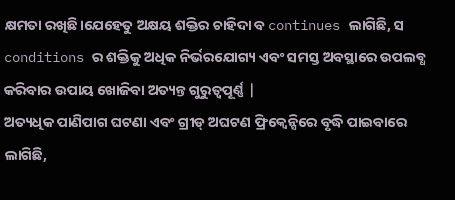କ୍ଷମତା ରଖିଛି।ଯେହେତୁ ଅକ୍ଷୟ ଶକ୍ତିର ଚାହିଦା ବ continues ଲାଗିଛି, ସ conditions ର ଶକ୍ତିକୁ ଅଧିକ ନିର୍ଭରଯୋଗ୍ୟ ଏବଂ ସମସ୍ତ ଅବସ୍ଥାରେ ଉପଲବ୍ଧ କରିବାର ଉପାୟ ଖୋଜିବା ଅତ୍ୟନ୍ତ ଗୁରୁତ୍ୱପୂର୍ଣ୍ଣ |
ଅତ୍ୟଧିକ ପାଣିପାଗ ଘଟଣା ଏବଂ ଗ୍ରୀଡ୍ ଅଘଟଣ ଫ୍ରିକ୍ୱେନ୍ସିରେ ବୃଦ୍ଧି ପାଇବାରେ ଲାଗିଛି,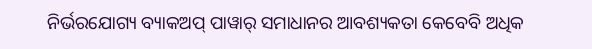ନିର୍ଭରଯୋଗ୍ୟ ବ୍ୟାକଅପ୍ ପାୱାର୍ ସମାଧାନର ଆବଶ୍ୟକତା କେବେବି ଅଧିକ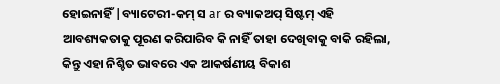ହୋଇନାହିଁ |ବ୍ୟାଟେରୀ-କମ୍ ସ ar ର ବ୍ୟାକଅପ୍ ସିଷ୍ଟମ୍ ଏହି ଆବଶ୍ୟକତାକୁ ପୂରଣ କରିପାରିବ କି ନାହିଁ ତାହା ଦେଖିବାକୁ ବାକି ରହିଲା, କିନ୍ତୁ ଏହା ନିଶ୍ଚିତ ଭାବରେ ଏକ ଆକର୍ଷଣୀୟ ବିକାଶ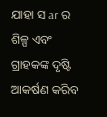ଯାହା ସ ar ର ଶିଳ୍ପ ଏବଂ ଗ୍ରାହକଙ୍କ ଦୃଷ୍ଟି ଆକର୍ଷଣ କରିବ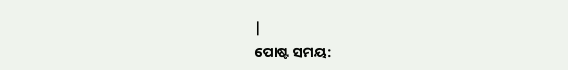|
ପୋଷ୍ଟ ସମୟ: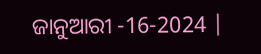ଜାନୁଆରୀ -16-2024 |